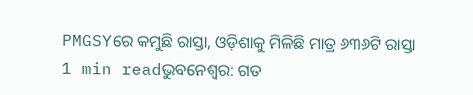PMGSYରେ କମୁଛି ରାସ୍ତା, ଓଡ଼ିଶାକୁ ମିଳିଛି ମାତ୍ର ୬୩୬ଟି ରାସ୍ତା
1 min readଭୁବନେଶ୍ୱର: ଗତ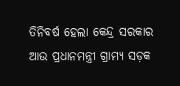ତିନିବର୍ଷ ହେଲା କେନ୍ଦ୍ର ସରକାର ଆଉ ପ୍ରଧାନମନ୍ତ୍ରୀ ଗ୍ରାମ୍ୟ ସଡ଼କ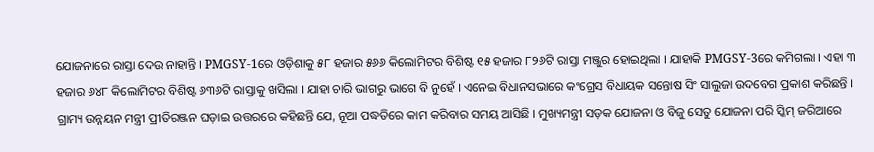ଯୋଜନାରେ ରାସ୍ତା ଦେଉ ନାହାନ୍ତି । PMGSY-1ରେ ଓଡ଼ିଶାକୁ ୫୮ ହଜାର ୫୬୬ କିଲୋମିଟର ବିଶିଷ୍ଟ ୧୫ ହଜାର ୮୨୬ଟି ରାସ୍ତା ମଞ୍ଜୁର ହୋଇଥିଲା । ଯାହାକି PMGSY-3ରେ କମିଗଲା । ଏହା ୩ ହଜାର ୬୪୮ କିଲୋମିଟର ବିଶିଷ୍ଟ ୬୩୬ଟି ରାସ୍ତାକୁ ଖସିଲା । ଯାହା ଚାରି ଭାଗରୁ ଭାଗେ ବି ନୁହେଁ । ଏନେଇ ବିଧାନସଭାରେ କଂଗ୍ରେସ ବିଧାୟକ ସନ୍ତୋଷ ସିଂ ସାଲୁଜା ଉଦବେଗ ପ୍ରକାଶ କରିଛନ୍ତି ।
ଗ୍ରାମ୍ୟ ଉନ୍ନୟନ ମନ୍ତ୍ରୀ ପ୍ରୀତିରଞ୍ଜନ ଘଡ଼ାଇ ଉତ୍ତରରେ କହିଛନ୍ତି ଯେ, ନୂଆ ପଦ୍ଧତିରେ କାମ କରିବାର ସମୟ ଆସିଛି । ମୁଖ୍ୟମନ୍ତ୍ରୀ ସଡ଼କ ଯୋଜନା ଓ ବିଜୁ ସେତୁ ଯୋଜନା ପରି ସ୍କିମ୍ ଜରିଆରେ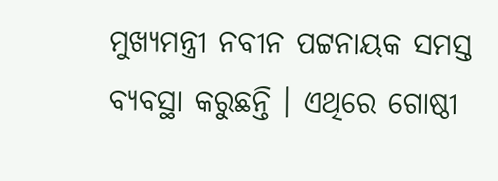ମୁଖ୍ୟମନ୍ତ୍ରୀ ନବୀନ ପଟ୍ଟନାୟକ ସମସ୍ତ ବ୍ୟବସ୍ଥା କରୁଛନ୍ତି । ଏଥିରେ ଗୋଷ୍ଠୀ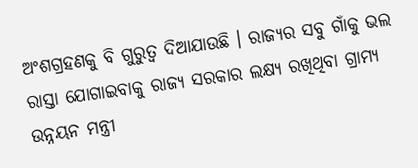ଅଂଶଗ୍ରହଣକୁ ବି ଗୁରୁତ୍ୱ ଦିଆଯାଉଛି । ରାଜ୍ୟର ସବୁ ଗାଁକୁ ଭଲ ରାସ୍ତା ଯୋଗାଇବାକୁ ରାଜ୍ୟ ସରକାର ଲକ୍ଷ୍ୟ ରଖିଥିବା ଗ୍ରାମ୍ୟ ଉନ୍ନୟନ ମନ୍ତ୍ରୀ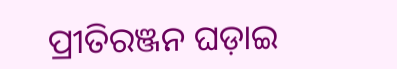ପ୍ରୀତିରଞ୍ଜନ ଘଡ଼ାଇ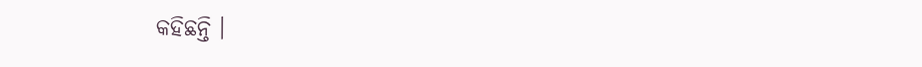କହିଛନ୍ତି ।